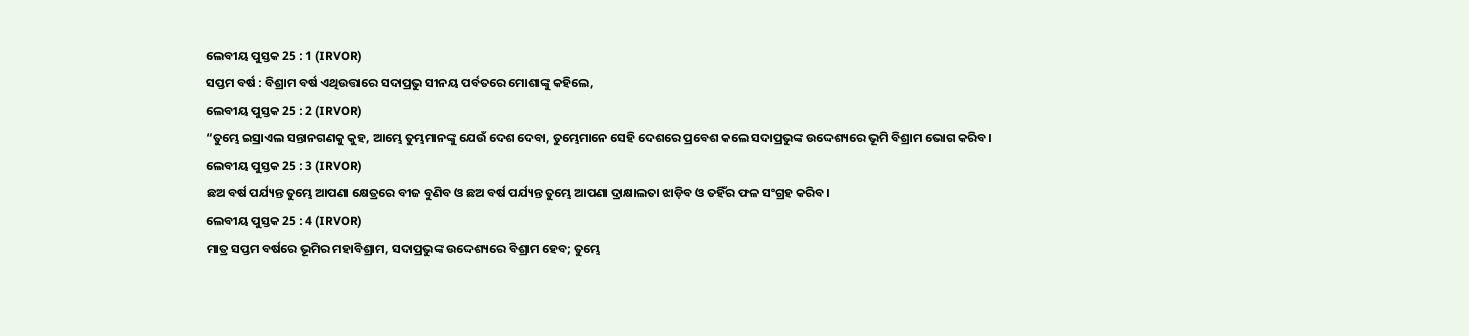ଲେବୀୟ ପୁସ୍ତକ 25 : 1 (IRVOR)
ସପ୍ତମ ବର୍ଷ : ବିଶ୍ରାମ ବର୍ଷ ଏଥିଉତ୍ତାରେ ସଦାପ୍ରଭୁ ସୀନୟ ପର୍ବତରେ ମୋଶାଙ୍କୁ କହିଲେ,
ଲେବୀୟ ପୁସ୍ତକ 25 : 2 (IRVOR)
“ତୁମ୍ଭେ ଇସ୍ରାଏଲ ସନ୍ତାନଗଣକୁ କୁହ, ଆମ୍ଭେ ତୁମ୍ଭମାନଙ୍କୁ ଯେଉଁ ଦେଶ ଦେବା, ତୁମ୍ଭେମାନେ ସେହି ଦେଶରେ ପ୍ରବେଶ କଲେ ସଦାପ୍ରଭୁଙ୍କ ଉଦ୍ଦେଶ୍ୟରେ ଭୂମି ବିଶ୍ରାମ ଭୋଗ କରିବ।
ଲେବୀୟ ପୁସ୍ତକ 25 : 3 (IRVOR)
ଛଅ ବର୍ଷ ପର୍ଯ୍ୟନ୍ତ ତୁମ୍ଭେ ଆପଣା କ୍ଷେତ୍ରରେ ବୀଜ ବୁଣିବ ଓ ଛଅ ବର୍ଷ ପର୍ଯ୍ୟନ୍ତ ତୁମ୍ଭେ ଆପଣା ଦ୍ରାକ୍ଷାଲତା ଝାଡ଼ିବ ଓ ତହିଁର ଫଳ ସଂଗ୍ରହ କରିବ।
ଲେବୀୟ ପୁସ୍ତକ 25 : 4 (IRVOR)
ମାତ୍ର ସପ୍ତମ ବର୍ଷରେ ଭୂମିର ମହାବିଶ୍ରାମ, ସଦାପ୍ରଭୁଙ୍କ ଉଦ୍ଦେଶ୍ୟରେ ବିଶ୍ରାମ ହେବ; ତୁମ୍ଭେ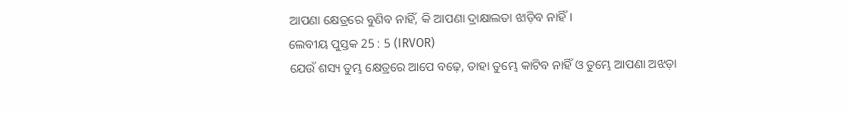ଆପଣା କ୍ଷେତ୍ରରେ ବୁଣିବ ନାହିଁ, କି ଆପଣା ଦ୍ରାକ୍ଷାଲତା ଝାଡ଼ିବ ନାହିଁ।
ଲେବୀୟ ପୁସ୍ତକ 25 : 5 (IRVOR)
ଯେଉଁ ଶସ୍ୟ ତୁମ୍ଭ କ୍ଷେତ୍ରରେ ଆପେ ବଢ଼େ, ତାହା ତୁମ୍ଭେ କାଟିବ ନାହିଁ ଓ ତୁମ୍ଭେ ଆପଣା ଅଝଡ଼ା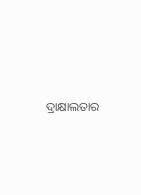ଦ୍ରାକ୍ଷାଲତାର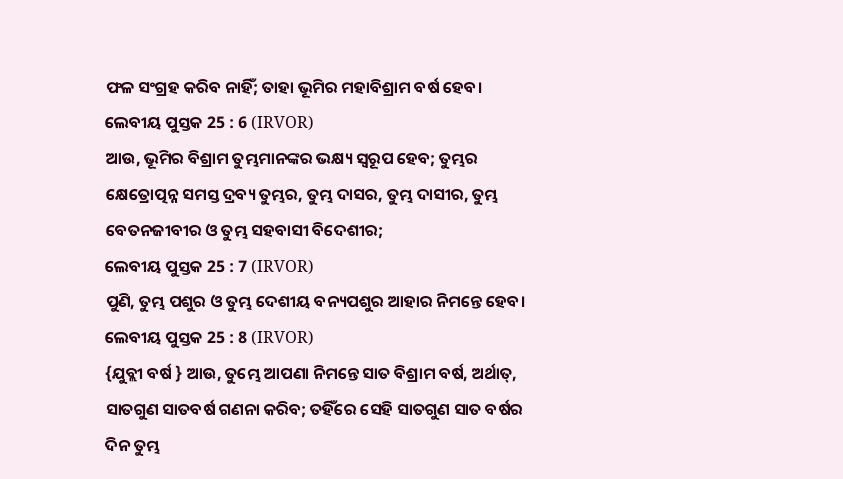ଫଳ ସଂଗ୍ରହ କରିବ ନାହିଁ; ତାହା ଭୂମିର ମହାବିଶ୍ରାମ ବର୍ଷ ହେବ।
ଲେବୀୟ ପୁସ୍ତକ 25 : 6 (IRVOR)
ଆଉ, ଭୂମିର ବିଶ୍ରାମ ତୁମ୍ଭମାନଙ୍କର ଭକ୍ଷ୍ୟ ସ୍ୱରୂପ ହେବ; ତୁମ୍ଭର କ୍ଷେତ୍ରୋତ୍ପନ୍ନ ସମସ୍ତ ଦ୍ରବ୍ୟ ତୁମ୍ଭର, ତୁମ୍ଭ ଦାସର, ତୁମ୍ଭ ଦାସୀର, ତୁମ୍ଭ ବେତନଜୀବୀର ଓ ତୁମ୍ଭ ସହବାସୀ ବିଦେଶୀର;
ଲେବୀୟ ପୁସ୍ତକ 25 : 7 (IRVOR)
ପୁଣି, ତୁମ୍ଭ ପଶୁର ଓ ତୁମ୍ଭ ଦେଶୀୟ ବନ୍ୟପଶୁର ଆହାର ନିମନ୍ତେ ହେବ।
ଲେବୀୟ ପୁସ୍ତକ 25 : 8 (IRVOR)
{ଯୁବ୍ଲୀ ବର୍ଷ } ଆଉ, ତୁମ୍ଭେ ଆପଣା ନିମନ୍ତେ ସାତ ବିଶ୍ରାମ ବର୍ଷ, ଅର୍ଥାତ୍, ସାତଗୁଣ ସାତବର୍ଷ ଗଣନା କରିବ; ତହିଁରେ ସେହି ସାତଗୁଣ ସାତ ବର୍ଷର ଦିନ ତୁମ୍ଭ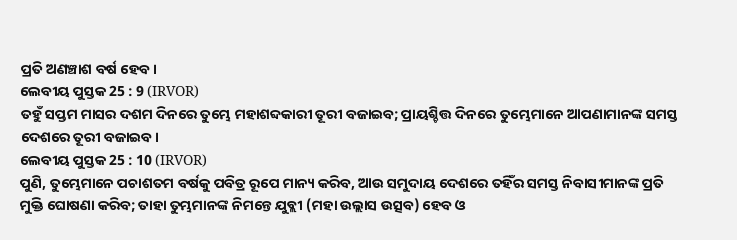ପ୍ରତି ଅଣଞ୍ଚାଶ ବର୍ଷ ହେବ।
ଲେବୀୟ ପୁସ୍ତକ 25 : 9 (IRVOR)
ତହୁଁ ସପ୍ତମ ମାସର ଦଶମ ଦିନରେ ତୁମ୍ଭେ ମହାଶବ୍ଦକାରୀ ତୂରୀ ବଜାଇବ; ପ୍ରାୟଶ୍ଚିତ୍ତ ଦିନରେ ତୁମ୍ଭେମାନେ ଆପଣାମାନଙ୍କ ସମସ୍ତ ଦେଶରେ ତୂରୀ ବଜାଇବ।
ଲେବୀୟ ପୁସ୍ତକ 25 : 10 (IRVOR)
ପୁଣି, ତୁମ୍ଭେମାନେ ପଚାଶତମ ବର୍ଷକୁ ପବିତ୍ର ରୂପେ ମାନ୍ୟ କରିବ, ଆଉ ସମୁଦାୟ ଦେଶରେ ତହିଁର ସମସ୍ତ ନିବାସୀମାନଙ୍କ ପ୍ରତି ମୁକ୍ତି ଘୋଷଣା କରିବ; ତାହା ତୁମ୍ଭମାନଙ୍କ ନିମନ୍ତେ ଯୁବ୍ଲୀ (ମହା ଉଲ୍ଲାସ ଉତ୍ସବ) ହେବ ଓ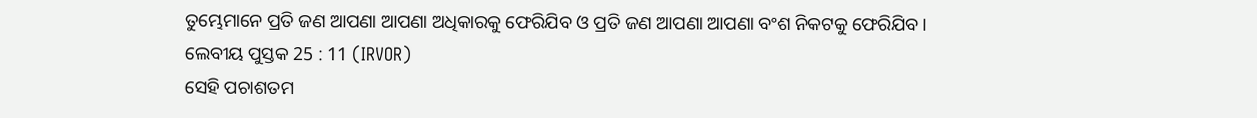ତୁମ୍ଭେମାନେ ପ୍ରତି ଜଣ ଆପଣା ଆପଣା ଅଧିକାରକୁ ଫେରିଯିବ ଓ ପ୍ରତି ଜଣ ଆପଣା ଆପଣା ବଂଶ ନିକଟକୁ ଫେରିଯିବ।
ଲେବୀୟ ପୁସ୍ତକ 25 : 11 (IRVOR)
ସେହି ପଚାଶତମ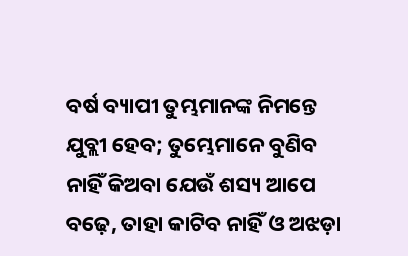ବର୍ଷ ବ୍ୟାପୀ ତୁମ୍ଭମାନଙ୍କ ନିମନ୍ତେ ଯୁବ୍ଲୀ ହେବ; ତୁମ୍ଭେମାନେ ବୁଣିବ ନାହିଁ କିଅବା ଯେଉଁ ଶସ୍ୟ ଆପେ ବଢ଼େ, ତାହା କାଟିବ ନାହିଁ ଓ ଅଝଡ଼ା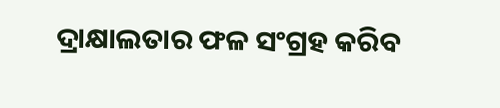ଦ୍ରାକ୍ଷାଲତାର ଫଳ ସଂଗ୍ରହ କରିବ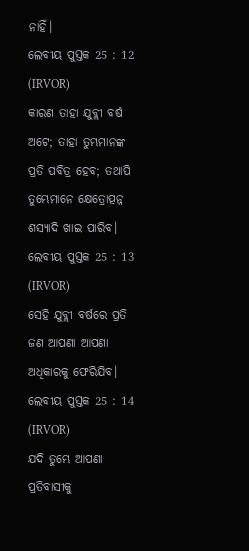ନାହିଁ।
ଲେବୀୟ ପୁସ୍ତକ 25 : 12 (IRVOR)
କାରଣ ତାହା ଯୁବ୍ଲୀ ବର୍ଷ ଅଟେ; ତାହା ତୁମ୍ଭମାନଙ୍କ ପ୍ରତି ପବିତ୍ର ହେବ; ତଥାପି ତୁମ୍ଭେମାନେ କ୍ଷେତ୍ରୋତ୍ପନ୍ନ ଶସ୍ୟାଦି ଖାଇ ପାରିବ।
ଲେବୀୟ ପୁସ୍ତକ 25 : 13 (IRVOR)
ସେହି ଯୁବ୍ଲୀ ବର୍ଷରେ ପ୍ରତି ଜଣ ଆପଣା ଆପଣା ଅଧିକାରକୁ ଫେରିଯିବ।
ଲେବୀୟ ପୁସ୍ତକ 25 : 14 (IRVOR)
ଯଦି ତୁମ୍ଭେ ଆପଣା ପ୍ରତିବାସୀକୁ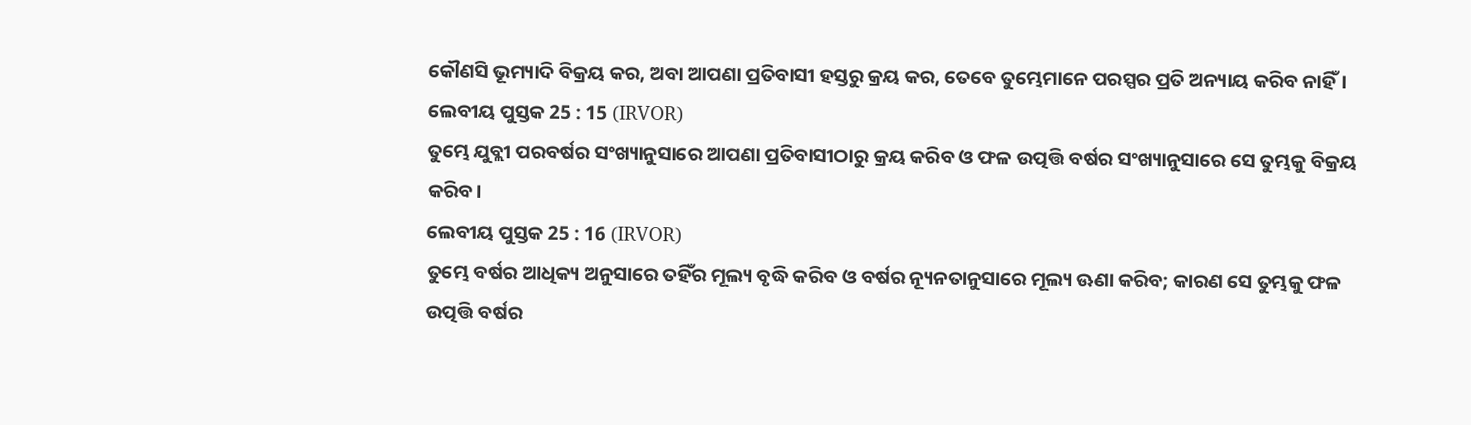କୌଣସି ଭୂମ୍ୟାଦି ବିକ୍ରୟ କର, ଅବା ଆପଣା ପ୍ରତିବାସୀ ହସ୍ତରୁ କ୍ରୟ କର, ତେବେ ତୁମ୍ଭେମାନେ ପରସ୍ପର ପ୍ରତି ଅନ୍ୟାୟ କରିବ ନାହିଁ।
ଲେବୀୟ ପୁସ୍ତକ 25 : 15 (IRVOR)
ତୁମ୍ଭେ ଯୁବ୍ଲୀ ପରବର୍ଷର ସଂଖ୍ୟାନୁସାରେ ଆପଣା ପ୍ରତିବାସୀଠାରୁ କ୍ରୟ କରିବ ଓ ଫଳ ଉତ୍ପତ୍ତି ବର୍ଷର ସଂଖ୍ୟାନୁସାରେ ସେ ତୁମ୍ଭକୁ ବିକ୍ରୟ କରିବ।
ଲେବୀୟ ପୁସ୍ତକ 25 : 16 (IRVOR)
ତୁମ୍ଭେ ବର୍ଷର ଆଧିକ୍ୟ ଅନୁସାରେ ତହିଁର ମୂଲ୍ୟ ବୃଦ୍ଧି କରିବ ଓ ବର୍ଷର ନ୍ୟୂନତାନୁସାରେ ମୂଲ୍ୟ ଊଣା କରିବ; କାରଣ ସେ ତୁମ୍ଭକୁ ଫଳ ଉତ୍ପତ୍ତି ବର୍ଷର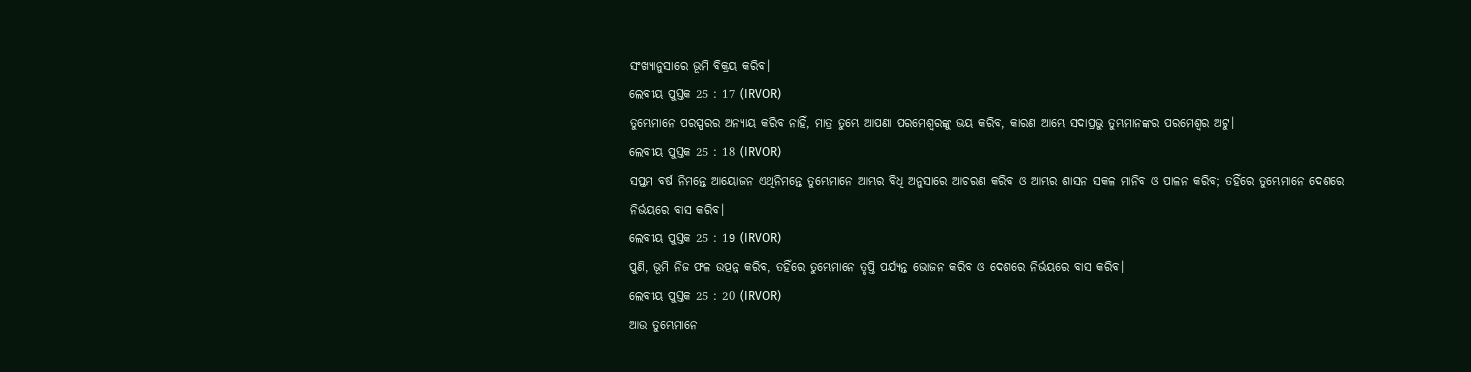ସଂଖ୍ୟାନୁସାରେ ଭୂମି ବିକ୍ରୟ କରିବ।
ଲେବୀୟ ପୁସ୍ତକ 25 : 17 (IRVOR)
ତୁମ୍ଭେମାନେ ପରସ୍ପରର ଅନ୍ୟାୟ କରିବ ନାହିଁ, ମାତ୍ର ତୁମ୍ଭେ ଆପଣା ପରମେଶ୍ୱରଙ୍କୁ ଭୟ କରିବ, କାରଣ ଆମ୍ଭେ ସଦାପ୍ରଭୁ ତୁମ୍ଭମାନଙ୍କର ପରମେଶ୍ୱର ଅଟୁ।
ଲେବୀୟ ପୁସ୍ତକ 25 : 18 (IRVOR)
ସପ୍ତମ ବର୍ଷ ନିମନ୍ତେ ଆୟୋଜନ ଏଥିନିମନ୍ତେ ତୁମ୍ଭେମାନେ ଆମ୍ଭର ବିଧି ଅନୁସାରେ ଆଚରଣ କରିବ ଓ ଆମ୍ଭର ଶାସନ ସକଳ ମାନିବ ଓ ପାଳନ କରିବ; ତହିଁରେ ତୁମ୍ଭେମାନେ ଦେଶରେ ନିର୍ଭୟରେ ବାସ କରିବ।
ଲେବୀୟ ପୁସ୍ତକ 25 : 19 (IRVOR)
ପୁଣି, ଭୂମି ନିଜ ଫଳ ଉତ୍ପନ୍ନ କରିବ, ତହିଁରେ ତୁମ୍ଭେମାନେ ତୃପ୍ତି ପର୍ଯ୍ୟନ୍ତ ଭୋଜନ କରିବ ଓ ଦେଶରେ ନିର୍ଭୟରେ ବାସ କରିବ।
ଲେବୀୟ ପୁସ୍ତକ 25 : 20 (IRVOR)
ଆଉ ତୁମ୍ଭେମାନେ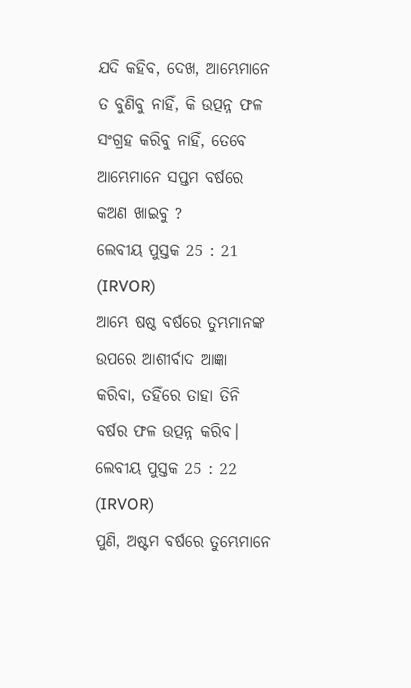ଯଦି କହିବ, ଦେଖ, ଆମ୍ଭେମାନେ ତ ବୁଣିବୁ ନାହିଁ, କି ଉତ୍ପନ୍ନ ଫଳ ସଂଗ୍ରହ କରିବୁ ନାହିଁ, ତେବେ ଆମ୍ଭେମାନେ ସପ୍ତମ ବର୍ଷରେ କଅଣ ଖାଇବୁ ?
ଲେବୀୟ ପୁସ୍ତକ 25 : 21 (IRVOR)
ଆମ୍ଭେ ଷଷ୍ଠ ବର୍ଷରେ ତୁମ୍ଭମାନଙ୍କ ଉପରେ ଆଶୀର୍ବାଦ ଆଜ୍ଞା କରିବା, ତହିଁରେ ତାହା ତିନି ବର୍ଷର ଫଳ ଉତ୍ପନ୍ନ କରିବ।
ଲେବୀୟ ପୁସ୍ତକ 25 : 22 (IRVOR)
ପୁଣି, ଅଷ୍ଟମ ବର୍ଷରେ ତୁମ୍ଭେମାନେ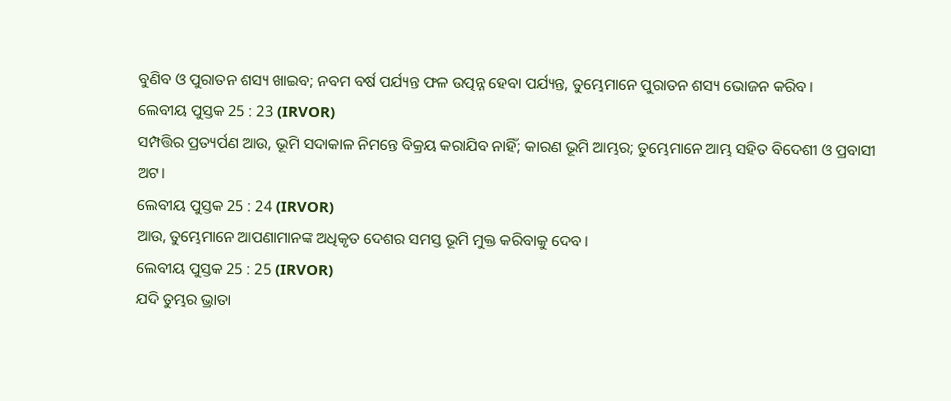ବୁଣିବ ଓ ପୁରାତନ ଶସ୍ୟ ଖାଇବ; ନବମ ବର୍ଷ ପର୍ଯ୍ୟନ୍ତ ଫଳ ଉତ୍ପନ୍ନ ହେବା ପର୍ଯ୍ୟନ୍ତ, ତୁମ୍ଭେମାନେ ପୁରାତନ ଶସ୍ୟ ଭୋଜନ କରିବ।
ଲେବୀୟ ପୁସ୍ତକ 25 : 23 (IRVOR)
ସମ୍ପତ୍ତିର ପ୍ରତ୍ୟର୍ପଣ ଆଉ, ଭୂମି ସଦାକାଳ ନିମନ୍ତେ ବିକ୍ରୟ କରାଯିବ ନାହିଁ; କାରଣ ଭୂମି ଆମ୍ଭର; ତୁମ୍ଭେମାନେ ଆମ୍ଭ ସହିତ ବିଦେଶୀ ଓ ପ୍ରବାସୀ ଅଟ।
ଲେବୀୟ ପୁସ୍ତକ 25 : 24 (IRVOR)
ଆଉ, ତୁମ୍ଭେମାନେ ଆପଣାମାନଙ୍କ ଅଧିକୃତ ଦେଶର ସମସ୍ତ ଭୂମି ମୁକ୍ତ କରିବାକୁ ଦେବ।
ଲେବୀୟ ପୁସ୍ତକ 25 : 25 (IRVOR)
ଯଦି ତୁମ୍ଭର ଭ୍ରାତା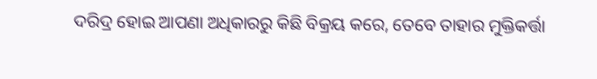ଦରିଦ୍ର ହୋଇ ଆପଣା ଅଧିକାରରୁ କିଛି ବିକ୍ରୟ କରେ, ତେବେ ତାହାର ମୁକ୍ତିକର୍ତ୍ତା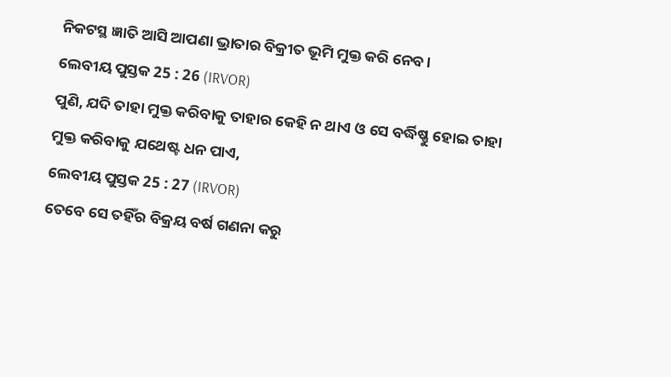ନିକଟସ୍ଥ ଜ୍ଞାତି ଆସି ଆପଣା ଭ୍ରାତାର ବିକ୍ରୀତ ଭୂମି ମୁକ୍ତ କରି ନେବ।
ଲେବୀୟ ପୁସ୍ତକ 25 : 26 (IRVOR)
ପୁଣି, ଯଦି ତାହା ମୁକ୍ତ କରିବାକୁ ତାହାର କେହି ନ ଥାଏ ଓ ସେ ବର୍ଦ୍ଧିଷ୍ଣୁ ହୋଇ ତାହା ମୁକ୍ତ କରିବାକୁ ଯଥେଷ୍ଟ ଧନ ପାଏ,
ଲେବୀୟ ପୁସ୍ତକ 25 : 27 (IRVOR)
ତେବେ ସେ ତହିଁର ବିକ୍ରୟ ବର୍ଷ ଗଣନା କରୁ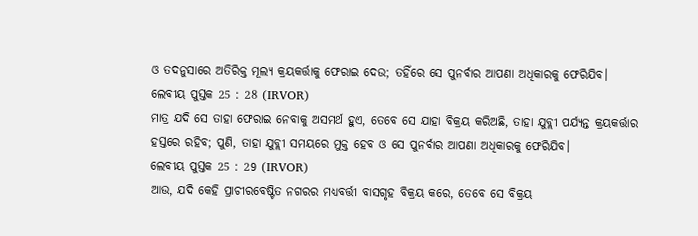ଓ ତଦନୁସାରେ ଅତିରିକ୍ତ ମୂଲ୍ୟ କ୍ରୟକର୍ତ୍ତାକୁ ଫେରାଇ ଦେଉ; ତହିଁରେ ସେ ପୁନର୍ବାର ଆପଣା ଅଧିକାରକୁ ଫେରିଯିବ।
ଲେବୀୟ ପୁସ୍ତକ 25 : 28 (IRVOR)
ମାତ୍ର ଯଦି ସେ ତାହା ଫେରାଇ ନେବାକୁ ଅସମର୍ଥ ହୁଏ, ତେବେ ସେ ଯାହା ବିକ୍ରୟ କରିଅଛି, ତାହା ଯୁବ୍ଲୀ ପର୍ଯ୍ୟନ୍ତ କ୍ରୟକର୍ତ୍ତାର ହସ୍ତରେ ରହିବ; ପୁଣି, ତାହା ଯୁବ୍ଲୀ ସମୟରେ ମୁକ୍ତ ହେବ ଓ ସେ ପୁନର୍ବାର ଆପଣା ଅଧିକାରକୁ ଫେରିଯିବ।
ଲେବୀୟ ପୁସ୍ତକ 25 : 29 (IRVOR)
ଆଉ, ଯଦି କେହି ପ୍ରାଚୀରବେଷ୍ଟିତ ନଗରର ମଧ୍ୟବର୍ତ୍ତୀ ବାସଗୃହ ବିକ୍ରୟ କରେ, ତେବେ ସେ ବିକ୍ରୟ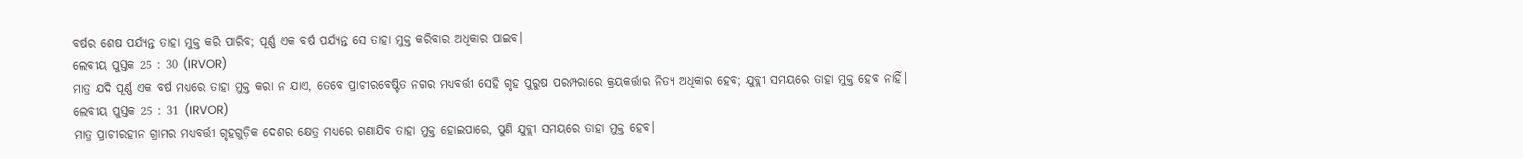ବର୍ଷର ଶେଷ ପର୍ଯ୍ୟନ୍ତ ତାହା ମୁକ୍ତ କରି ପାରିବ; ପୂର୍ଣ୍ଣ ଏକ ବର୍ଷ ପର୍ଯ୍ୟନ୍ତ ସେ ତାହା ମୁକ୍ତ କରିବାର ଅଧିକାର ପାଇବ।
ଲେବୀୟ ପୁସ୍ତକ 25 : 30 (IRVOR)
ମାତ୍ର ଯଦି ପୂର୍ଣ୍ଣ ଏକ ବର୍ଷ ମଧ୍ୟରେ ତାହା ମୁକ୍ତ କରା ନ ଯାଏ, ତେବେ ପ୍ରାଚୀରବେଷ୍ଟିତ ନଗର ମଧ୍ୟବର୍ତ୍ତୀ ସେହି ଗୃହ ପୁରୁଷ ପରମ୍ପରାରେ କ୍ରୟକର୍ତ୍ତାର ନିତ୍ୟ ଅଧିକାର ହେବ; ଯୁବ୍ଲୀ ସମୟରେ ତାହା ମୁକ୍ତ ହେବ ନାହିଁ।
ଲେବୀୟ ପୁସ୍ତକ 25 : 31 (IRVOR)
ମାତ୍ର ପ୍ରାଚୀରହୀନ ଗ୍ରାମର ମଧ୍ୟବର୍ତ୍ତୀ ଗୃହଗୁଡ଼ିକ ଦେଶର କ୍ଷେତ୍ର ମଧ୍ୟରେ ଗଣାଯିବ ତାହା ମୁକ୍ତ ହୋଇପାରେ, ପୁଣି ଯୁବ୍ଲୀ ସମୟରେ ତାହା ମୁକ୍ତ ହେବ।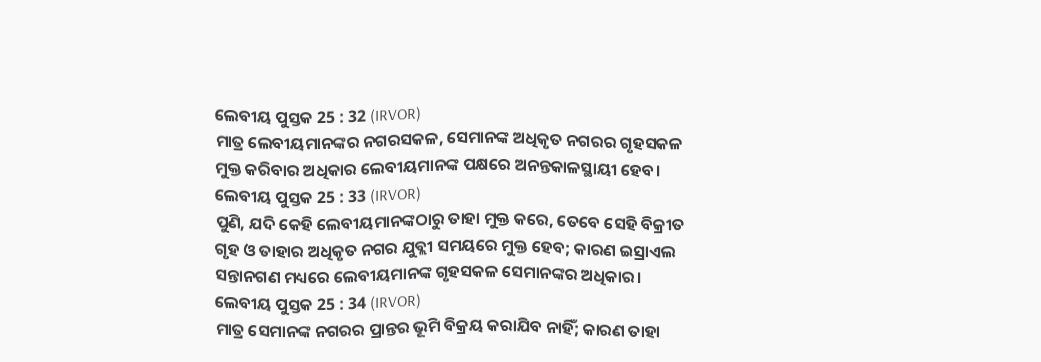ଲେବୀୟ ପୁସ୍ତକ 25 : 32 (IRVOR)
ମାତ୍ର ଲେବୀୟମାନଙ୍କର ନଗରସକଳ, ସେମାନଙ୍କ ଅଧିକୃତ ନଗରର ଗୃହସକଳ ମୁକ୍ତ କରିବାର ଅଧିକାର ଲେବୀୟମାନଙ୍କ ପକ୍ଷରେ ଅନନ୍ତକାଳସ୍ଥାୟୀ ହେବ।
ଲେବୀୟ ପୁସ୍ତକ 25 : 33 (IRVOR)
ପୁଣି, ଯଦି କେହି ଲେବୀୟମାନଙ୍କଠାରୁ ତାହା ମୁକ୍ତ କରେ, ତେବେ ସେହି ବିକ୍ରୀତ ଗୃହ ଓ ତାହାର ଅଧିକୃତ ନଗର ଯୁବ୍ଲୀ ସମୟରେ ମୁକ୍ତ ହେବ; କାରଣ ଇସ୍ରାଏଲ ସନ୍ତାନଗଣ ମଧ୍ୟରେ ଲେବୀୟମାନଙ୍କ ଗୃହସକଳ ସେମାନଙ୍କର ଅଧିକାର।
ଲେବୀୟ ପୁସ୍ତକ 25 : 34 (IRVOR)
ମାତ୍ର ସେମାନଙ୍କ ନଗରର ପ୍ରାନ୍ତର ଭୂମି ବିକ୍ରୟ କରାଯିବ ନାହିଁ; କାରଣ ତାହା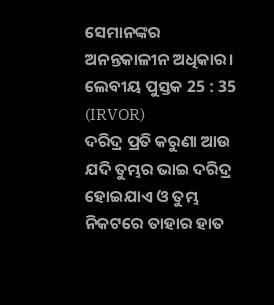ସେମାନଙ୍କର ଅନନ୍ତକାଳୀନ ଅଧିକାର।
ଲେବୀୟ ପୁସ୍ତକ 25 : 35 (IRVOR)
ଦରିଦ୍ର ପ୍ରତି କରୁଣା ଆଉ ଯଦି ତୁମ୍ଭର ଭାଇ ଦରିଦ୍ର ହୋଇଯାଏ ଓ ତୁମ୍ଭ ନିକଟରେ ତାହାର ହାତ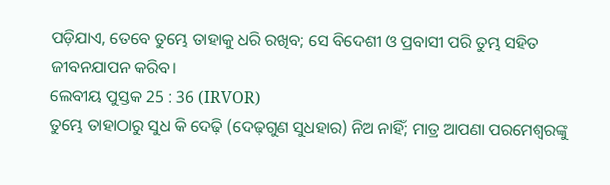ପଡ଼ିଯାଏ, ତେବେ ତୁମ୍ଭେ ତାହାକୁ ଧରି ରଖିବ; ସେ ବିଦେଶୀ ଓ ପ୍ରବାସୀ ପରି ତୁମ୍ଭ ସହିତ ଜୀବନଯାପନ କରିବ।
ଲେବୀୟ ପୁସ୍ତକ 25 : 36 (IRVOR)
ତୁମ୍ଭେ ତାହାଠାରୁ ସୁଧ କି ଦେଢ଼ି (ଦେଢ଼ଗୁଣ ସୁଧହାର) ନିଅ ନାହିଁ; ମାତ୍ର ଆପଣା ପରମେଶ୍ୱରଙ୍କୁ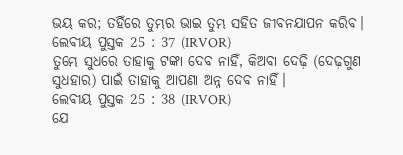ଭୟ କର; ତହିଁରେ ତୁମ୍ଭର ଭାଇ ତୁମ୍ଭ ସହିତ ଜୀବନଯାପନ କରିବ।
ଲେବୀୟ ପୁସ୍ତକ 25 : 37 (IRVOR)
ତୁମ୍ଭେ ସୁଧରେ ତାହାକୁ ଟଙ୍କା ଦେବ ନାହିଁ, କିଅବା ଦେଢ଼ି (ଦେଢ଼ଗୁଣ ସୁଧହାର) ପାଇଁ ତାହାକୁ ଆପଣା ଅନ୍ନ ଦେବ ନାହିଁ।
ଲେବୀୟ ପୁସ୍ତକ 25 : 38 (IRVOR)
ଯେ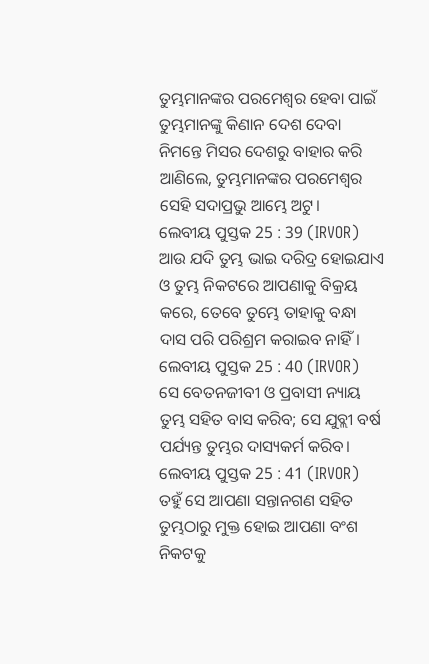ତୁମ୍ଭମାନଙ୍କର ପରମେଶ୍ୱର ହେବା ପାଇଁ ତୁମ୍ଭମାନଙ୍କୁ କିଣାନ ଦେଶ ଦେବା ନିମନ୍ତେ ମିସର ଦେଶରୁ ବାହାର କରି ଆଣିଲେ, ତୁମ୍ଭମାନଙ୍କର ପରମେଶ୍ୱର ସେହି ସଦାପ୍ରଭୁ ଆମ୍ଭେ ଅଟୁ।
ଲେବୀୟ ପୁସ୍ତକ 25 : 39 (IRVOR)
ଆଉ ଯଦି ତୁମ୍ଭ ଭାଇ ଦରିଦ୍ର ହୋଇଯାଏ ଓ ତୁମ୍ଭ ନିକଟରେ ଆପଣାକୁ ବିକ୍ରୟ କରେ, ତେବେ ତୁମ୍ଭେ ତାହାକୁ ବନ୍ଧା ଦାସ ପରି ପରିଶ୍ରମ କରାଇବ ନାହିଁ।
ଲେବୀୟ ପୁସ୍ତକ 25 : 40 (IRVOR)
ସେ ବେତନଜୀବୀ ଓ ପ୍ରବାସୀ ନ୍ୟାୟ ତୁମ୍ଭ ସହିତ ବାସ କରିବ; ସେ ଯୁବ୍ଲୀ ବର୍ଷ ପର୍ଯ୍ୟନ୍ତ ତୁମ୍ଭର ଦାସ୍ୟକର୍ମ କରିବ।
ଲେବୀୟ ପୁସ୍ତକ 25 : 41 (IRVOR)
ତହୁଁ ସେ ଆପଣା ସନ୍ତାନଗଣ ସହିତ ତୁମ୍ଭଠାରୁ ମୁକ୍ତ ହୋଇ ଆପଣା ବଂଶ ନିକଟକୁ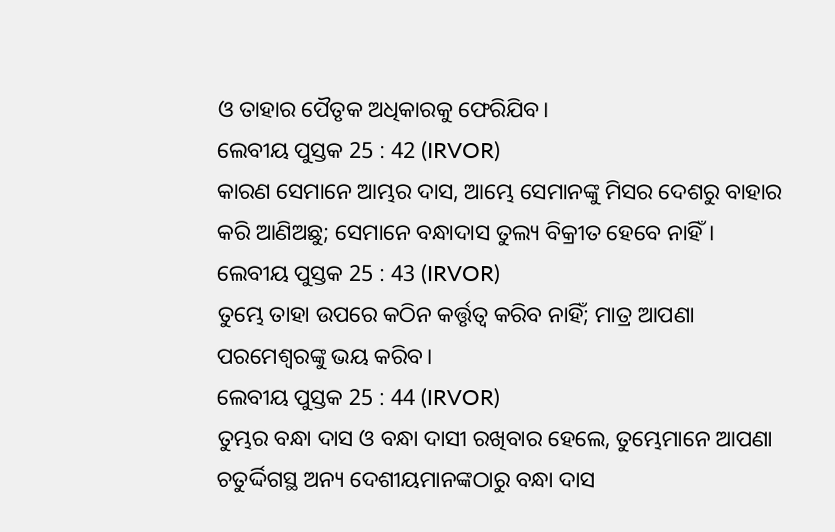ଓ ତାହାର ପୈତୃକ ଅଧିକାରକୁ ଫେରିଯିବ।
ଲେବୀୟ ପୁସ୍ତକ 25 : 42 (IRVOR)
କାରଣ ସେମାନେ ଆମ୍ଭର ଦାସ, ଆମ୍ଭେ ସେମାନଙ୍କୁ ମିସର ଦେଶରୁ ବାହାର କରି ଆଣିଅଛୁ; ସେମାନେ ବନ୍ଧାଦାସ ତୁଲ୍ୟ ବିକ୍ରୀତ ହେବେ ନାହିଁ।
ଲେବୀୟ ପୁସ୍ତକ 25 : 43 (IRVOR)
ତୁମ୍ଭେ ତାହା ଉପରେ କଠିନ କର୍ତ୍ତୃତ୍ୱ କରିବ ନାହିଁ; ମାତ୍ର ଆପଣା ପରମେଶ୍ୱରଙ୍କୁ ଭୟ କରିବ।
ଲେବୀୟ ପୁସ୍ତକ 25 : 44 (IRVOR)
ତୁମ୍ଭର ବନ୍ଧା ଦାସ ଓ ବନ୍ଧା ଦାସୀ ରଖିବାର ହେଲେ, ତୁମ୍ଭେମାନେ ଆପଣା ଚତୁର୍ଦ୍ଦିଗସ୍ଥ ଅନ୍ୟ ଦେଶୀୟମାନଙ୍କଠାରୁ ବନ୍ଧା ଦାସ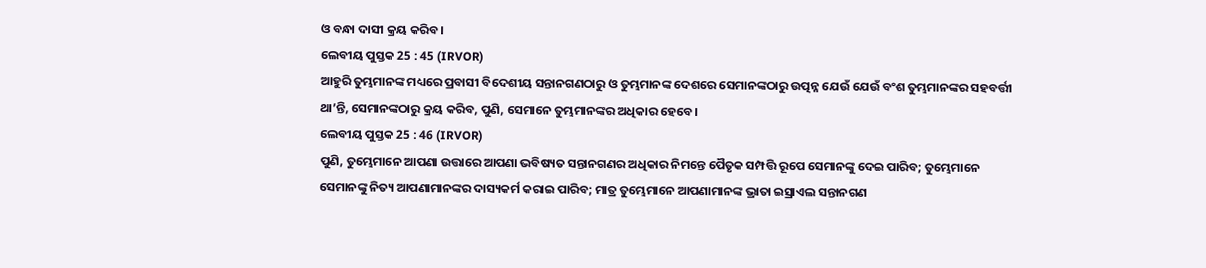ଓ ବନ୍ଧା ଦାସୀ କ୍ରୟ କରିବ।
ଲେବୀୟ ପୁସ୍ତକ 25 : 45 (IRVOR)
ଆହୁରି ତୁମ୍ଭମାନଙ୍କ ମଧ୍ୟରେ ପ୍ରବାସୀ ବିଦେଶୀୟ ସନ୍ତାନଗଣଠାରୁ ଓ ତୁମ୍ଭମାନଙ୍କ ଦେଶରେ ସେମାନଙ୍କଠାରୁ ଉତ୍ପନ୍ନ ଯେଉଁ ଯେଉଁ ବଂଶ ତୁମ୍ଭମାନଙ୍କର ସହବର୍ତ୍ତୀ ଥା’ନ୍ତି, ସେମାନଙ୍କଠାରୁ କ୍ରୟ କରିବ, ପୁଣି, ସେମାନେ ତୁମ୍ଭମାନଙ୍କର ଅଧିକାର ହେବେ।
ଲେବୀୟ ପୁସ୍ତକ 25 : 46 (IRVOR)
ପୁଣି, ତୁମ୍ଭେମାନେ ଆପଣା ଉତ୍ତାରେ ଆପଣା ଭବିଷ୍ୟତ ସନ୍ତାନଗଣର ଅଧିକାର ନିମନ୍ତେ ପୈତୃକ ସମ୍ପତ୍ତି ରୂପେ ସେମାନଙ୍କୁ ଦେଇ ପାରିବ; ତୁମ୍ଭେମାନେ ସେମାନଙ୍କୁ ନିତ୍ୟ ଆପଣାମାନଙ୍କର ଦାସ୍ୟକର୍ମ କରାଇ ପାରିବ; ମାତ୍ର ତୁମ୍ଭେମାନେ ଆପଣାମାନଙ୍କ ଭ୍ରାତା ଇସ୍ରାଏଲ ସନ୍ତାନଗଣ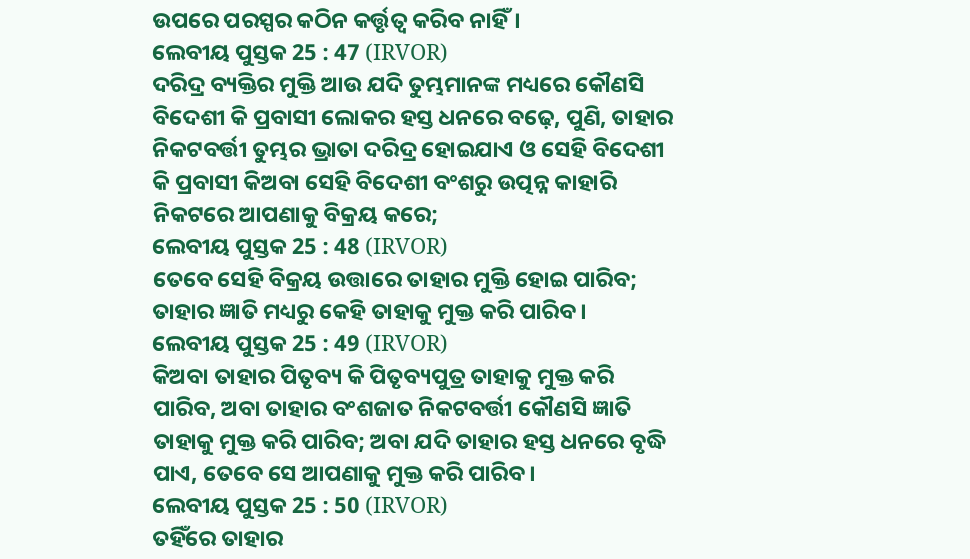ଉପରେ ପରସ୍ପର କଠିନ କର୍ତ୍ତୃତ୍ୱ କରିବ ନାହିଁ।
ଲେବୀୟ ପୁସ୍ତକ 25 : 47 (IRVOR)
ଦରିଦ୍ର ବ୍ୟକ୍ତିର ମୁକ୍ତି ଆଉ ଯଦି ତୁମ୍ଭମାନଙ୍କ ମଧ୍ୟରେ କୌଣସି ବିଦେଶୀ କି ପ୍ରବାସୀ ଲୋକର ହସ୍ତ ଧନରେ ବଢ଼େ, ପୁଣି, ତାହାର ନିକଟବର୍ତ୍ତୀ ତୁମ୍ଭର ଭ୍ରାତା ଦରିଦ୍ର ହୋଇଯାଏ ଓ ସେହି ବିଦେଶୀ କି ପ୍ରବାସୀ କିଅବା ସେହି ବିଦେଶୀ ବଂଶରୁ ଉତ୍ପନ୍ନ କାହାରି ନିକଟରେ ଆପଣାକୁ ବିକ୍ରୟ କରେ;
ଲେବୀୟ ପୁସ୍ତକ 25 : 48 (IRVOR)
ତେବେ ସେହି ବିକ୍ରୟ ଉତ୍ତାରେ ତାହାର ମୁକ୍ତି ହୋଇ ପାରିବ; ତାହାର ଜ୍ଞାତି ମଧ୍ୟରୁ କେହି ତାହାକୁ ମୁକ୍ତ କରି ପାରିବ।
ଲେବୀୟ ପୁସ୍ତକ 25 : 49 (IRVOR)
କିଅବା ତାହାର ପିତୃବ୍ୟ କି ପିତୃବ୍ୟପୁତ୍ର ତାହାକୁ ମୁକ୍ତ କରି ପାରିବ, ଅବା ତାହାର ବଂଶଜାତ ନିକଟବର୍ତ୍ତୀ କୌଣସି ଜ୍ଞାତି ତାହାକୁ ମୁକ୍ତ କରି ପାରିବ; ଅବା ଯଦି ତାହାର ହସ୍ତ ଧନରେ ବୃଦ୍ଧି ପାଏ, ତେବେ ସେ ଆପଣାକୁ ମୁକ୍ତ କରି ପାରିବ।
ଲେବୀୟ ପୁସ୍ତକ 25 : 50 (IRVOR)
ତହିଁରେ ତାହାର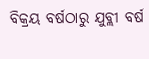ବିକ୍ରୟ ବର୍ଷଠାରୁ ଯୁବ୍ଲୀ ବର୍ଷ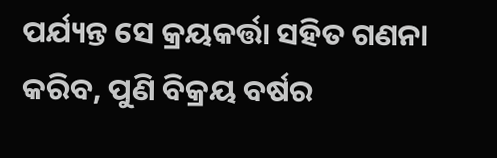ପର୍ଯ୍ୟନ୍ତ ସେ କ୍ରୟକର୍ତ୍ତା ସହିତ ଗଣନା କରିବ, ପୁଣି ବିକ୍ରୟ ବର୍ଷର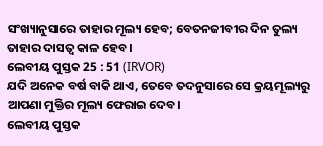ସଂଖ୍ୟାନୁସାରେ ତାହାର ମୂଲ୍ୟ ହେବ; ବେତନଜୀବୀର ଦିନ ତୁଲ୍ୟ ତାହାର ଦାସତ୍ୱ କାଳ ହେବ।
ଲେବୀୟ ପୁସ୍ତକ 25 : 51 (IRVOR)
ଯଦି ଅନେକ ବର୍ଷ ବାକି ଥାଏ, ତେବେ ତଦନୁସାରେ ସେ କ୍ରୟମୂଲ୍ୟରୁ ଆପଣା ମୁକ୍ତିର ମୂଲ୍ୟ ଫେରାଇ ଦେବ।
ଲେବୀୟ ପୁସ୍ତକ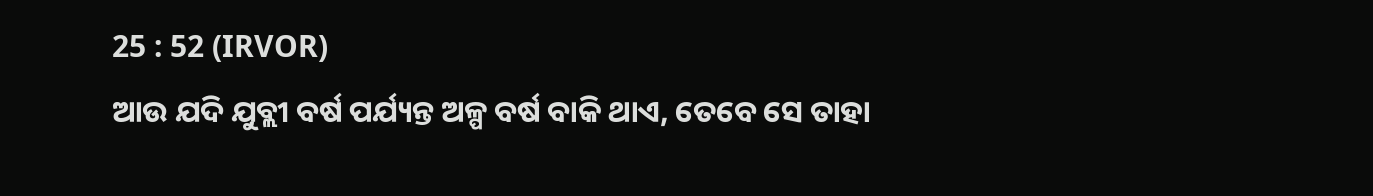25 : 52 (IRVOR)
ଆଉ ଯଦି ଯୁବ୍ଲୀ ବର୍ଷ ପର୍ଯ୍ୟନ୍ତ ଅଳ୍ପ ବର୍ଷ ବାକି ଥାଏ, ତେବେ ସେ ତାହା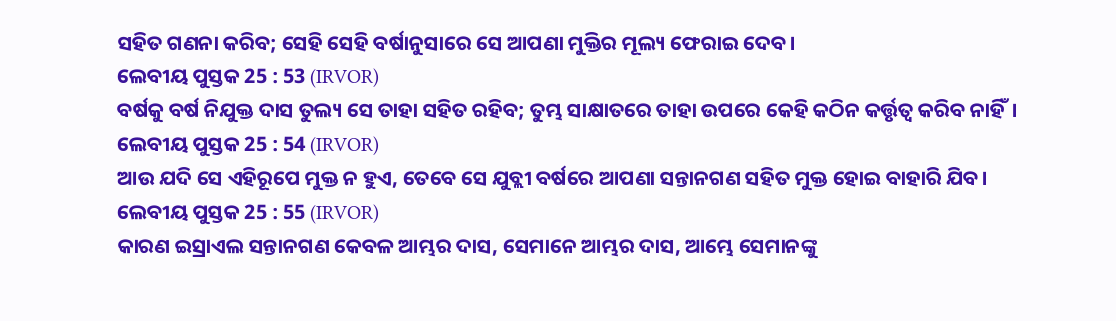ସହିତ ଗଣନା କରିବ; ସେହି ସେହି ବର୍ଷାନୁସାରେ ସେ ଆପଣା ମୁକ୍ତିର ମୂଲ୍ୟ ଫେରାଇ ଦେବ।
ଲେବୀୟ ପୁସ୍ତକ 25 : 53 (IRVOR)
ବର୍ଷକୁ ବର୍ଷ ନିଯୁକ୍ତ ଦାସ ତୁଲ୍ୟ ସେ ତାହା ସହିତ ରହିବ; ତୁମ୍ଭ ସାକ୍ଷାତରେ ତାହା ଉପରେ କେହି କଠିନ କର୍ତ୍ତୃତ୍ୱ କରିବ ନାହିଁ।
ଲେବୀୟ ପୁସ୍ତକ 25 : 54 (IRVOR)
ଆଉ ଯଦି ସେ ଏହିରୂପେ ମୁକ୍ତ ନ ହୁଏ, ତେବେ ସେ ଯୁବ୍ଲୀ ବର୍ଷରେ ଆପଣା ସନ୍ତାନଗଣ ସହିତ ମୁକ୍ତ ହୋଇ ବାହାରି ଯିବ।
ଲେବୀୟ ପୁସ୍ତକ 25 : 55 (IRVOR)
କାରଣ ଇସ୍ରାଏଲ ସନ୍ତାନଗଣ କେବଳ ଆମ୍ଭର ଦାସ, ସେମାନେ ଆମ୍ଭର ଦାସ, ଆମ୍ଭେ ସେମାନଙ୍କୁ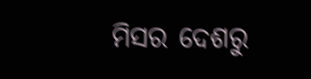ମିସର ଦେଶରୁ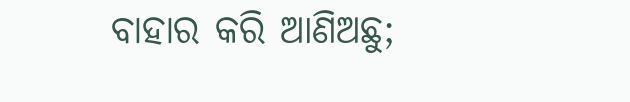ବାହାର କରି ଆଣିଅଛୁ;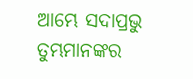ଆମ୍ଭେ ସଦାପ୍ରଭୁ ତୁମ୍ଭମାନଙ୍କର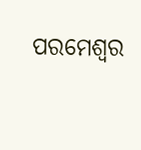ପରମେଶ୍ୱର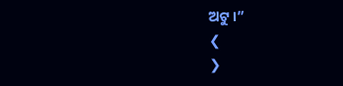ଅଟୁ।”
❮
❯